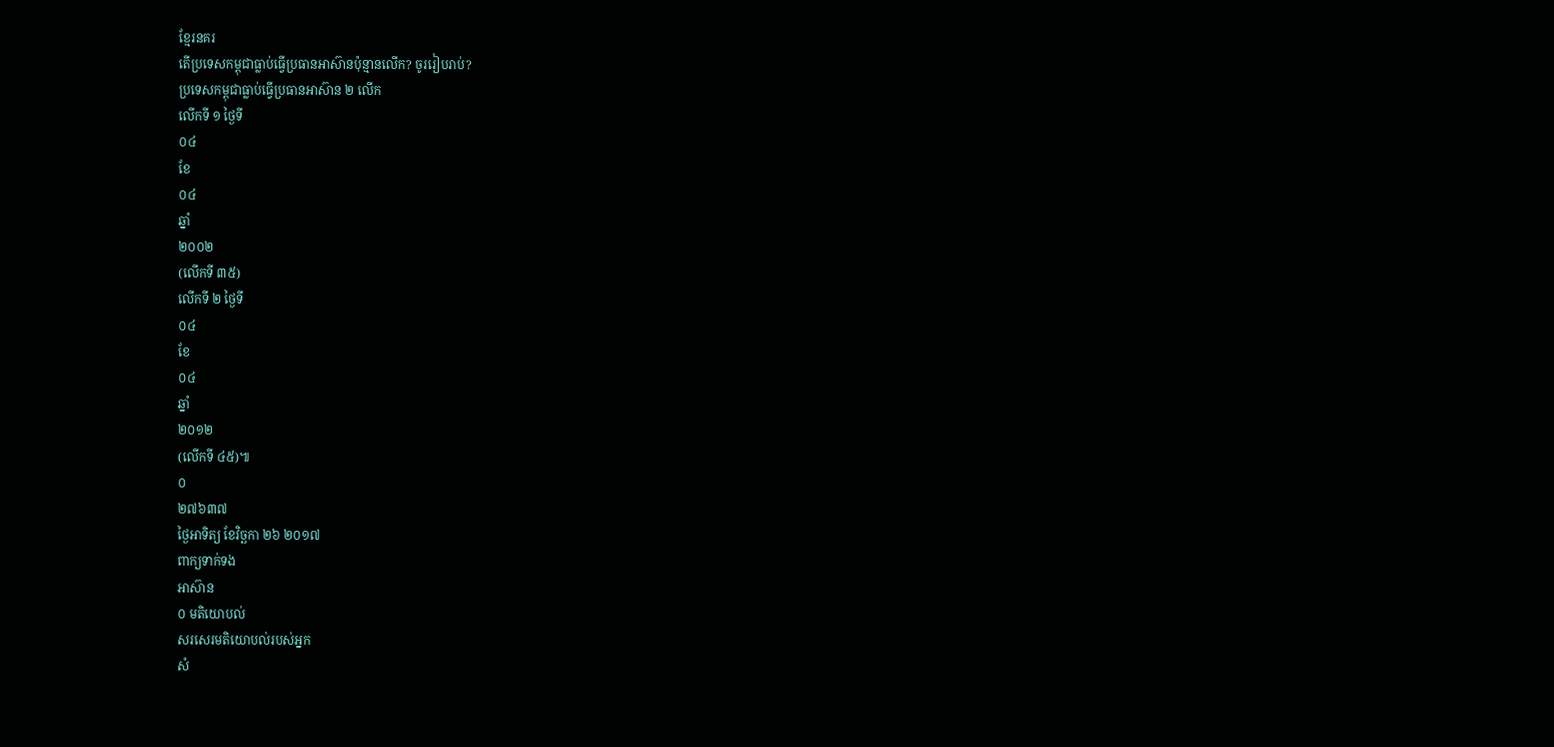ខ្មែរនគរ
តើប្រទេសកម្ពុជាធ្លាប់ធ្វើប្រធានអាស៊ានប៉ុន្មានលើក? ចូររៀបរាប់?
ប្រទេសកម្ពុជាធ្លាប់ធ្វើប្រធានអាស៊ាន ២ លើក
លើកទី ១ ថ្ងៃទី
០៤
ខែ
០៤
ឆ្នាំ
២០០២
(លើកទី ៣៥)
លើកទី ២ ថ្ងៃទី
០៤
ខែ
០៤
ឆ្នាំ
២០១២
(លើកទី ៤៥)៕
០
២៧៦៣៧
ថ្ងៃអាទិត្យ ខែវិច្ឆកា ២៦ ២០១៧
ពាក្យទាក់ទង
អាស៊ាន
០ មតិយោបល់
សរសេរមតិយោបល់របស់អ្នក
សំ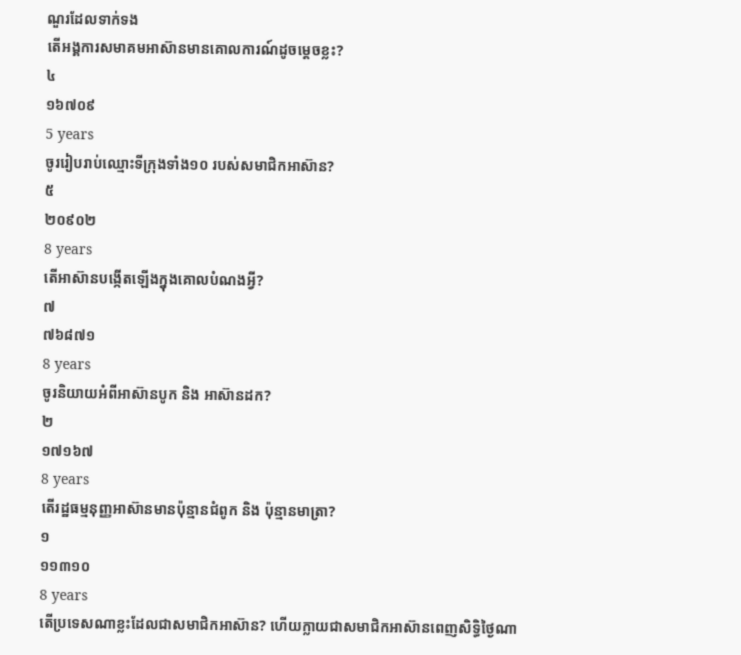ណួរដែលទាក់ទង
តើអង្គការសមាគមអាស៊ានមានគោលការណ៍ដូចម្តេចខ្លះ?
៤
១៦៧០៩
5 years
ចូររៀបរាប់ឈ្មោះទីក្រុងទាំង១០ របស់សមាជិកអាស៊ាន?
៥
២០៩០២
8 years
តើអាស៊ានបង្កើតឡើងក្នុងគោលបំណងអ្វី?
៧
៧៦៨៧១
8 years
ចូរនិយាយអំពីអាស៊ានបូក និង អាស៊ានដក?
២
១៧១៦៧
8 years
តើរដ្ឋធម្មនុញ្ញអាស៊ានមានប៉ុន្មានជំពូក និង ប៉ុន្មានមាត្រា?
១
១១៣១០
8 years
តើប្រទេសណាខ្លះដែលជាសមាជិកអាស៊ាន? ហើយក្លាយជាសមាជិកអាស៊ានពេញសិទ្ធិថ្ងៃណា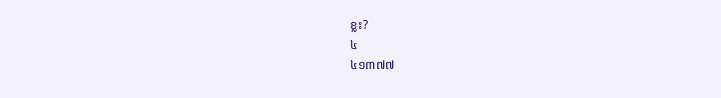ខ្លះ?
៤
៤១៣៧៧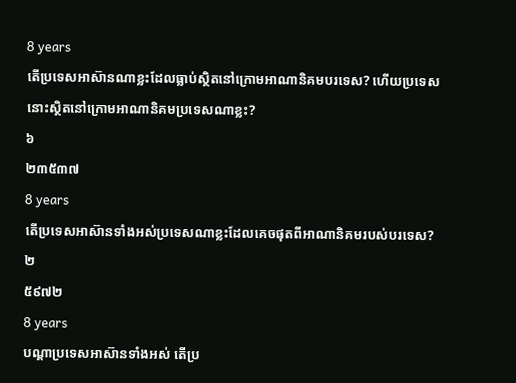8 years
តើប្រទេសអាស៊ានណាខ្លះដែលធ្លាប់ស្ថិតនៅក្រោមអាណានិគមបរទេស? ហើយប្រទេសនោះស្ថិតនៅក្រោមអាណានិគមប្រទេសណាខ្លះ?
៦
២៣៥៣៧
8 years
តើប្រទេសអាស៊ានទាំងអស់ប្រទេសណាខ្លះដែលគេចផុតពីអាណានិគមរបស់បរទេស?
២
៥៩៧២
8 years
បណ្តាប្រទេសអាស៊ានទាំងអស់ តើប្រ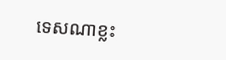ទេសណាខ្លះ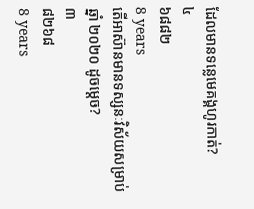ដែលមានទន្លេមេគង្គហូរកាត់?
៤
៦៨៨២
8 years
តើអាស៊ានមានទស្សនៈវិស័យសម្រាប់ឆ្នាំ ២០២០ ដូចម្តេច?
៣
៨២៦៨
8 years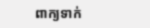ពាក្យទាក់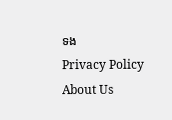ទង
Privacy Policy
About Us